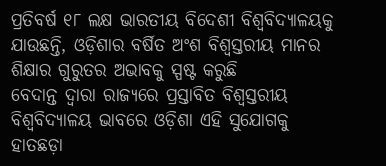ପ୍ରତିବର୍ଷ ୧୮ ଲକ୍ଷ ଭାରତୀୟ ବିଦେଶୀ ବିଶ୍ଵବିଦ୍ୟାଳୟକୁ ଯାଉଛନ୍ତି, ଓଡ଼ିଶାର ବର୍ଷିତ ଅଂଶ ବିଶ୍ଵସ୍ତରୀୟ ମାନର ଶିକ୍ଷାର ଗୁରୁତର ଅଭାବକୁ ସ୍ପଷ୍ଟ କରୁଛି
ବେଦାନ୍ତ ଦ୍ବାରା ରାଜ୍ୟରେ ପ୍ରସ୍ତାବିତ ବିଶ୍ଵସ୍ତରୀୟ ବିଶ୍ଵବିଦ୍ୟାଳୟ ଭାବରେ ଓଡ଼ିଶା ଏହି ସୁଯୋଗକୁ ହାତଛଡ଼ା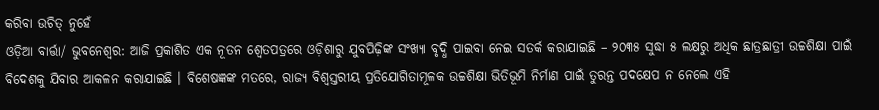କରିବା ଉଚିତ୍ ନୁହେଁ
ଓଡ଼ିଆ ବାର୍ତ୍ତା/ ଭୁବନେଶ୍ଵର: ଆଜି ପ୍ରକାଶିତ ଏକ ନୂତନ ଶ୍ଵେତପତ୍ରରେ ଓଡ଼ିଶାରୁ ଯୁବପିଢ଼ିଙ୍କ ସଂଖ୍ୟା ବୃଦ୍ଧି ପାଇବା ନେଇ ସତର୍କ କରାଯାଇଛି – ୨୦୩୫ ସୁଦ୍ଧା ୫ ଲକ୍ଷରୁ ଅଧିକ ଛାତ୍ରଛାତ୍ରୀ ଉଚ୍ଚଶିକ୍ଷା ପାଇଁ ବିଦେଶକୁ ଯିବାର ଆକଳନ କରାଯାଇଛି । ବିଶେଷଜ୍ଞଙ୍କ ମତରେ, ରାଜ୍ୟ ବିଶ୍ବସ୍ତରୀୟ ପ୍ରତିଯୋଗିତାମୂଳକ ଉଚ୍ଚଶିକ୍ଷା ଭିତିଭୂମି ନିର୍ମାଣ ପାଇଁ ତୁରନ୍ତ ପଦକ୍ଷେପ ନ ନେଲେ ଏହି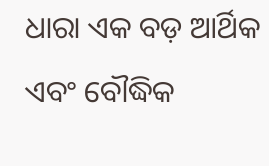ଧାରା ଏକ ବଡ଼ ଆର୍ଥିକ ଏବଂ ବୌଦ୍ଧିକ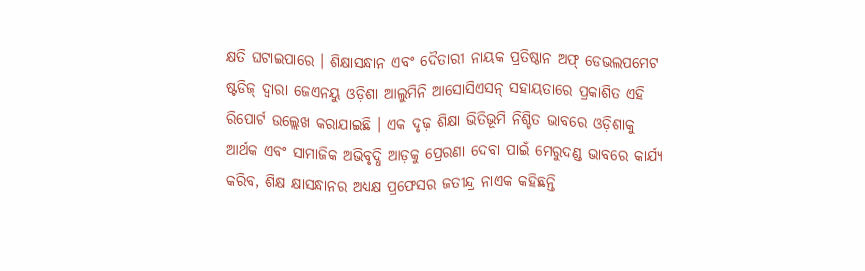କ୍ଷତି ଘଟାଇପାରେ । ଶିକ୍ଷାସନ୍ଧାନ ଏବଂ ଦୈତାରୀ ନାୟକ ପ୍ରତିଷ୍ଠାନ ଅଫ୍ ଡେଭଲପମେଟ ଷ୍ଟଡିଜ୍ ଦ୍ଵାରା ଜେଏନୟୁ ଓଡ଼ିଶା ଆଲୁମିନି ଆସୋସିଏସନ୍ ସହାୟତାରେ ପ୍ରକାଶିତ ଏହି ରିପୋର୍ଟ ଉଲ୍ଲେଖ କରାଯାଇଛି । ଏକ ଦୃଢ଼ ଶିକ୍ଷା ଭିତିଭୂମି ନିଶ୍ଚିତ ଭାବରେ ଓଡ଼ିଶାକୁ ଆର୍ଥକ ଏବଂ ସାମାଜିକ ଅଭିବୃଦ୍ଧି ଆଡ଼କୁ ପ୍ରେରଣା ଦେବା ପାଇଁ ମେରୁଦଣ୍ଡ ଭାବରେ କାର୍ଯ୍ୟ କରିବ, ଶିକ୍ଷ କ୍ଷାସନ୍ଧାନର ଅଧ୍ୟକ୍ଷ ପ୍ରଫେସର ଜତୀନ୍ଦ୍ର ନାଏକ କହିଛନ୍ତି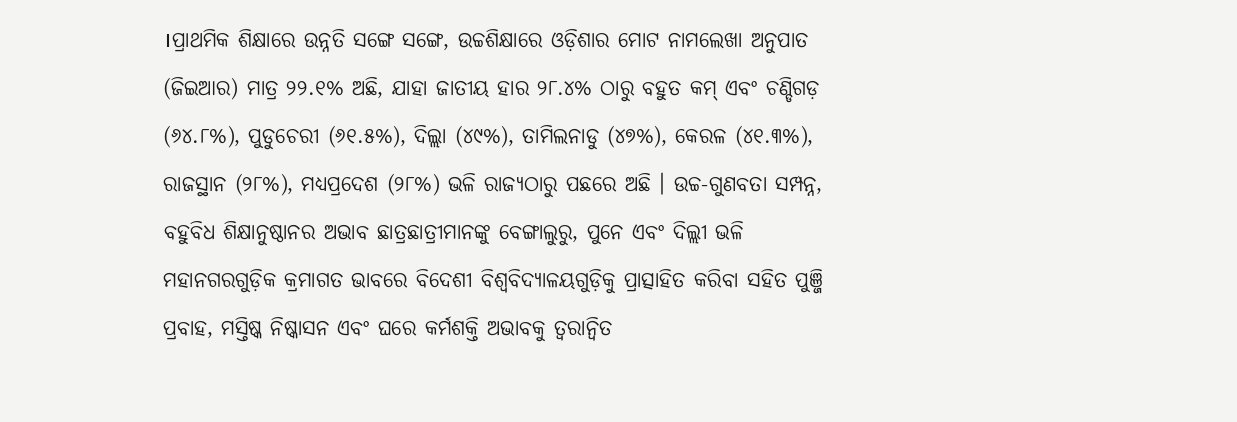।ପ୍ରାଥମିକ ଶିକ୍ଷାରେ ଉନ୍ନତି ସଙ୍ଗେ ସଙ୍ଗେ, ଉଚ୍ଚଶିକ୍ଷାରେ ଓଡ଼ିଶାର ମୋଟ ନାମଲେଖା ଅନୁପାତ (ଜିଇଆର) ମାତ୍ର ୨୨.୧% ଅଛି, ଯାହା ଜାତୀୟ ହାର ୨୮.୪% ଠାରୁ ବହୁତ କମ୍ ଏବଂ ଚଣ୍ଡିଗଡ଼ (୬୪.୮%), ପୁଡୁଚେରୀ (୬୧.୫%), ଦିଲ୍ଲା (୪୯%), ତାମିଲନାଡୁ (୪୭%), କେରଳ (୪୧.୩%), ରାଜସ୍ଥାନ (୨୮%), ମଧ୍ୟପ୍ରଦେଶ (୨୮%) ଭଳି ରାଜ୍ୟଠାରୁ ପଛରେ ଅଛି । ଉଚ୍ଚ-ଗୁଣବତା ସମ୍ପନ୍ନ, ବହୁବିଧ ଶିକ୍ଷାନୁଷ୍ଠାନର ଅଭାବ ଛାତ୍ରଛାତ୍ରୀମାନଙ୍କୁ ବେଙ୍ଗାଲୁରୁ, ପୁନେ ଏବଂ ଦିଲ୍ଲୀ ଭଳି ମହାନଗରଗୁଡ଼ିକ କ୍ରମାଗତ ଭାବରେ ବିଦେଶୀ ବିଶ୍ଵବିଦ୍ୟାଳୟଗୁଡ଼ିକୁ ପ୍ରାତ୍ସାହିତ କରିବା ସହିତ ପୁଞ୍ଜି ପ୍ରବାହ, ମସ୍ତିଷ୍କ ନିଷ୍କାସନ ଏବଂ ଘରେ କର୍ମଶକ୍ତି ଅଭାବକୁ ତ୍ବରାନ୍ବିତ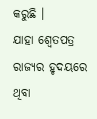କରୁଛି ।
ଯାହା ଶ୍ଵେତପତ୍ର ରାଜ୍ୟର ହୃଦୟରେ ଥିବା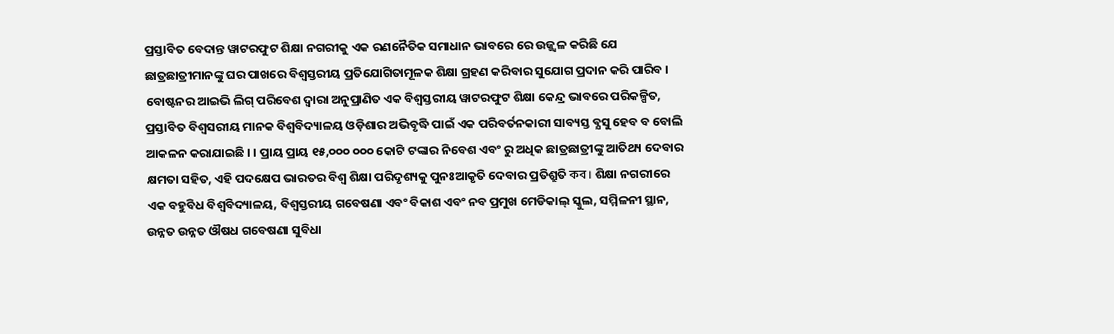ପ୍ରସ୍ତାବିତ ବେଦାନ୍ତ ୱାଟରଫୁଟ ଶିକ୍ଷା ନଗରୀକୁ ଏକ ରଣନୈତିକ ସମାଧାନ ଭାବରେ ରେ ଉଜ୍ଜ୍ବଳ କରିଛି ଯେ ଛାତ୍ରଛାତ୍ରୀମାନଙ୍କୁ ଘର ପାଖରେ ବିଶ୍ଵସ୍ତରୀୟ ପ୍ରତିଯୋଗିତାମୂଳକ ଶିକ୍ଷା ଗ୍ରହଣ କରିବାର ସୁଯୋଗ ପ୍ରଦାନ କରି ପାରିବ । ବୋଷ୍ଟନର ଆଇଭି ଲିଗ୍ ପରିବେଶ ଦ୍ବାରା ଅନୁପ୍ରାଣିତ ଏକ ବିଶ୍ଵସ୍ତରୀୟ ୱାଟରଫୁଟ ଶିକ୍ଷା କେନ୍ଦ୍ର ଭାବରେ ପରିକଳ୍ପିତ, ପ୍ରସ୍ତାବିତ ବିଶ୍ଵସରୀୟ ମାନକ ବିଶ୍ଵବିଦ୍ୟାଳୟ ଓଡ଼ିଶାର ଅଭିବୃଦ୍ଧି ପାଇଁ ଏକ ପରିବର୍ତନକାରୀ ସାବ୍ୟସ୍ତ ବ୍ଯସୁ ହେବ ବ ବୋଲି ଆକଳନ କରାଯାଇଛି । । ପ୍ରାୟ ପ୍ରାୟ ୧୫,୦୦୦ ୦୦୦ କୋଟି ଟଙ୍କାର ନିବେଶ ଏବଂ ରୁ ଅଧିକ ଛାତ୍ରଛାତ୍ରୀଙ୍କୁ ଆତିଥ୍ୟ ଦେବାର କ୍ଷମତା ସହିତ, ଏହି ପଦକ୍ଷେପ ଭାରତର ବିଶ୍ଵ ଶିକ୍ଷା ପରିଦୃଶ୍ୟକୁ ପୁନଃଆକୃତି ଦେବାର ପ୍ରତିଶ୍ରୁତି কব। ଶିକ୍ଷା ନଗରୀରେ ଏକ ବହୁବିଧ ବିଶ୍ଵବିଦ୍ୟାଳୟ, ବିଶ୍ଵସ୍ତରୀୟ ଗବେଷଣା ଏବଂ ବିକାଶ ଏବଂ ନବ ପ୍ରମୁଖ ମେଡିକାଲ୍ ସ୍କୁଲ, ସମ୍ମିଳନୀ ସ୍ଥାନ, ଉନ୍ନତ ଉନ୍ନତ ଔଷଧ ଗବେଷଣା ସୁବିଧା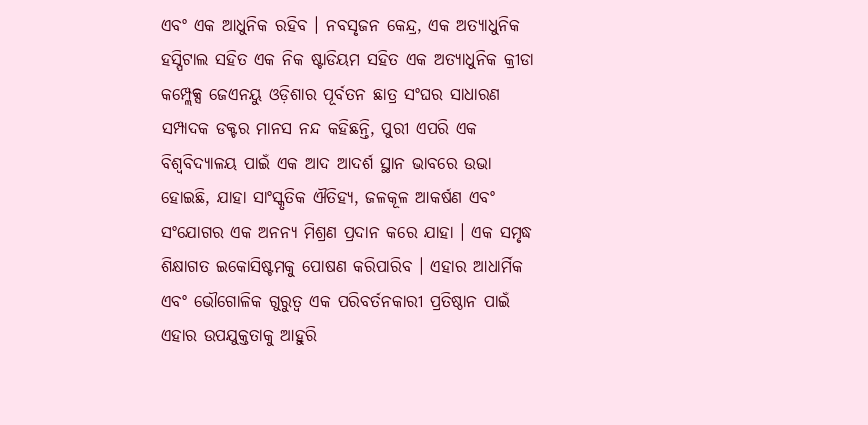ଏବଂ ଏକ ଆଧୁନିକ ରହିବ । ନବସୃଜନ କେନ୍ଦ୍ର, ଏକ ଅତ୍ୟାଧୁନିକ ହସ୍ପିଟାଲ ସହିତ ଏକ ନିକ ଷ୍ଟାଡିୟମ ସହିତ ଏକ ଅତ୍ୟାଧୁନିକ କ୍ରୀଡା କମ୍ପ୍ଲେକ୍ସ ଜେଏନୟୁ ଓଡ଼ିଶାର ପୂର୍ବତନ ଛାତ୍ର ସଂଘର ସାଧାରଣ ସମ୍ପାଦକ ଡକ୍ଟର ମାନସ ନନ୍ଦ କହିଛନ୍ତି, ପୁରୀ ଏପରି ଏକ ବିଶ୍ଵବିଦ୍ୟାଳୟ ପାଇଁ ଏକ ଆଦ ଆଦର୍ଶ ସ୍ଥାନ ଭାବରେ ଉଭା ହୋଇଛି, ଯାହା ସାଂସ୍କୃତିକ ଐତିହ୍ୟ, ଜଳକୂଳ ଆକର୍ଷଣ ଏବଂ ସଂଯୋଗର ଏକ ଅନନ୍ୟ ମିଶ୍ରଣ ପ୍ରଦାନ କରେ ଯାହା । ଏକ ସମୃଦ୍ଧ ଶିକ୍ଷାଗତ ଇକୋସିଷ୍ଟମକୁ ପୋଷଣ କରିପାରିବ । ଏହାର ଆଧାର୍ମିକ ଏବଂ ଭୌଗୋଳିକ ଗୁରୁତ୍ଵ ଏକ ପରିବର୍ତନକାରୀ ପ୍ରତିଷ୍ଠାନ ପାଇଁ ଏହାର ଉପଯୁକ୍ତତାକୁ ଆହୁରି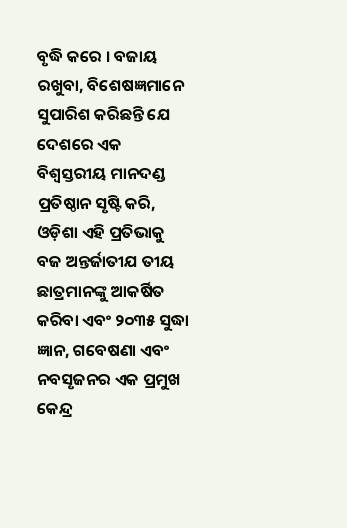ବୃଦ୍ଧି କରେ । ବଜାୟ ରଖୁବା, ବିଶେଷଜ୍ଞମାନେ ସୁପାରିଶ କରିଛନ୍ତି ଯେ ଦେଶରେ ଏକ ବିଶ୍ଵସ୍ତରୀୟ ମାନଦଣ୍ଡ ପ୍ରତିଷ୍ଠାନ ସୃଷ୍ଟି କରି, ଓଡ଼ିଶା ଏହି ପ୍ରତିଭାକୁ ବଜ ଅନ୍ତର୍ଜାତୀଯ ତୀୟ ଛାତ୍ରମାନଙ୍କୁ ଆକର୍ଷିତ କରିବା ଏବଂ ୨୦୩୫ ସୁଦ୍ଧା ଜ୍ଞାନ, ଗବେଷଣା ଏବଂ ନବସୃଜନର ଏକ ପ୍ରମୁଖ କେନ୍ଦ୍ର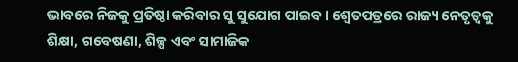ଭାବରେ ନିଜକୁ ପ୍ରତିଷ୍ଠା କରିବାର ସୁ ସୁଯୋଗ ପାଇବ । ଶ୍ୱେତପତ୍ରରେ ରାଜ୍ୟ ନେତୃତ୍ଵକୁ ଶିକ୍ଷା, ଗବେଷଣା, ଶିଳ୍ପ ଏବଂ ସାମାଜିକ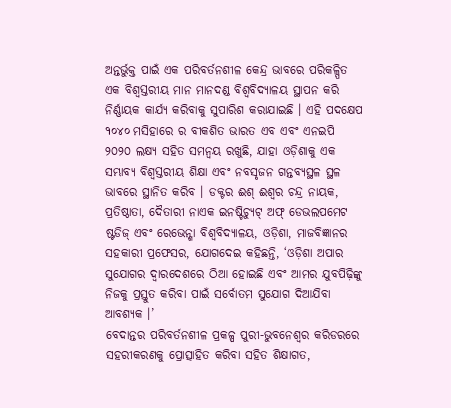ଅନ୍ତର୍ଭୁକ୍ତ ପାଇଁ ଏକ ପରିବର୍ତନଶୀଳ କେନ୍ଦ୍ର ଭାବରେ ପରିକଳ୍ପିତ ଏକ ବିଶ୍ଵସ୍ତରୀୟ ମାନ ମାନଦଣ୍ଡ ବିଶ୍ଵବିଦ୍ୟାଳୟ ସ୍ଥାପନ କରି ନିର୍ଣ୍ଣାୟକ କାର୍ଯ୍ୟ କରିବାକୁ ସୁପାରିଶ କରାଯାଇଛି । ଏହି ପଦକ୍ଷେପ १०४० ମସିହାରେ ର ବୀକଶିତ ଭାରତ ଏବ ଏବଂ ଏନଇପି ୨୦୨୦ ଲକ୍ଷ୍ୟ ସହିତ ସମନ୍ବୟ ରଖୁଛି, ଯାହା ଓଡ଼ିଶାକୁ ଏକ ସମ୍ଭାବ୍ୟ ବିଶ୍ଵସ୍ତରୀୟ ଶିକ୍ଷା ଏବଂ ନବସୃଜନ ଗନ୍ତବ୍ଯସ୍ଥଳ ସ୍ଥଳ ଭାବରେ ସ୍ଥାନିତ କରିବ । ଡକ୍ଟର ଈଶ୍ ଈଶ୍ଵର ଚନ୍ଦ୍ର ନାୟକ, ପ୍ରତିଷ୍ଠାତା, ଦୈତାରୀ ନାଏକ ଇନଷ୍ଟିଚ୍ୟୁଟ୍ ଅଫ୍ ଡେଭଲପମେଟ ଷ୍ଟଡିଜ୍ ଏବଂ ରେଭେନ୍ଶା ବିଶ୍ଵବିଦ୍ୟାଳୟ, ଓଡ଼ିଶା, ମାଜବିଜ୍ଞାନର ସହକାରୀ ପ୍ରଫେସର, ଯୋଗଦେଇ କହିଛନ୍ତି, ‘ଓଡ଼ିଶା ଅପାର ସୁଯୋଗର ଦ୍ଵାରଦେଶରେ ଠିଆ ହୋଇଛି ଏବଂ ଆମର ଯୁବପିଢ଼ିଙ୍କୁ ନିଜକୁ ପ୍ରସ୍ତୁତ କରିବା ପାଇଁ ସର୍ବୋତମ ସୁଯୋଗ ଦିଆଯିବା ଆବଶ୍ୟକ ।’
ବେଦାନ୍ତର ପରିବର୍ତନଶୀଳ ପ୍ରକଳ୍ପ ପୁରୀ-ଭୁବନେଶ୍ଵର କରିଡରରେ ସହରୀକରଣକୁ ପ୍ରୋତ୍ସାହିତ କରିବା ସହିତ ଶିକ୍ଷାଗତ,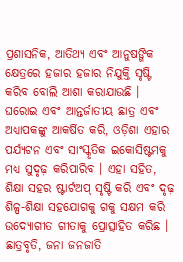ପ୍ରଶାସନିକ, ଆତିଥ୍ୟ ଏବଂ ଆନୁଷଙ୍ଗିକ କ୍ଷେତ୍ରରେ ହଜାର ହଜାର ନିଯୁକ୍ତି ସୃଷ୍ଟି କରିବ ବୋଲି ଆଶା କରାଯାଉଛି । ଘରୋଇ ଏବଂ ଆନ୍ତର୍ଜାତୀୟ ଛାତ୍ର ଏବଂ ଅଧ୍ୟାପକଙ୍କୁ ଆକର୍ଷିତ କରି, ଓଡ଼ିଶା ଏହାର ପର୍ଯ୍ୟଟନ ଏବଂ ସାଂସ୍କୃତିକ ଇକୋସିଷ୍ଟମକୁ ମଧ୍ୟ ସୁଦୃଢ଼ କରିପାରିବ । ଏହା ସହିତ, ଶିକ୍ଷା ସହର ଷ୍ଟାର୍ଟଅପ୍ ସୃଷ୍ଟି କରି ଏବଂ ଦୃଢ଼ ଶିଳ୍ପ-ଶିକ୍ଷା ସହଯୋଗକୁ ଗକୁ ସକ୍ଷମ କରି ଉଦ୍ୟୋଗୀତ ଗୀତାକୁ ପ୍ରୋତ୍ସାହିତ କରିଛ । ଛାତ୍ରବୃତି, ଜନା ଜନଜାତି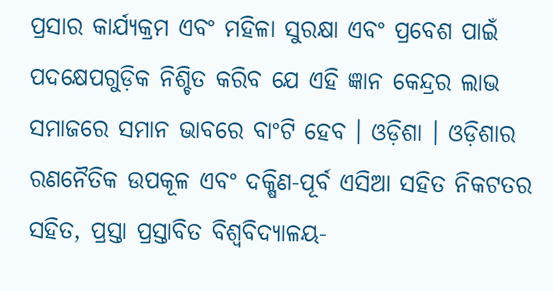ପ୍ରସାର କାର୍ଯ୍ୟକ୍ରମ ଏବଂ ମହିଳା ସୁରକ୍ଷା ଏବଂ ପ୍ରବେଶ ପାଇଁ ପଦକ୍ଷେପଗୁଡ଼ିକ ନିଶ୍ଚିତ କରିବ ଯେ ଏହି ଜ୍ଞାନ କେନ୍ଦ୍ରର ଲାଭ ସମାଜରେ ସମାନ ଭାବରେ ବାଂଟି ହେବ । ଓଡ଼ିଶା । ଓଡ଼ିଶାର ରଣନୈତିକ ଉପକୂଳ ଏବଂ ଦକ୍ଷିଣ-ପୂର୍ବ ଏସିଆ ସହିତ ନିକଟତର ସହିତ, ପ୍ରସ୍ତା ପ୍ରସ୍ତାବିତ ବିଶ୍ଵବିଦ୍ୟାଳୟ-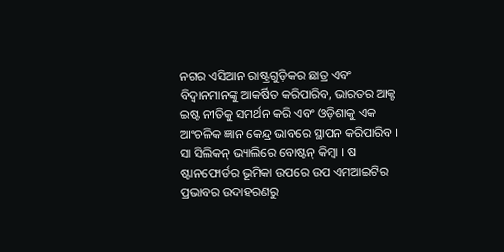ନଗର ଏସିଆନ ରାଷ୍ଟ୍ରଗୁଡ଼ିକର ଛାତ୍ର ଏବଂ ବିଦ୍ଵାନମାନଙ୍କୁ ଆକର୍ଷିତ କରିପାରିବ, ଭାରତର ଆକ୍ଟ ଇଷ୍ଟ ନୀତିକୁ ସମର୍ଥନ କରି ଏବଂ ଓଡ଼ିଶାକୁ ଏକ ଆଂଚଳିକ ଜ୍ଞାନ କେନ୍ଦ୍ର ଭାବରେ ସ୍ଥାପନ କରିପାରିବ । ସା ସିଲିକନ୍ ଭ୍ୟାଲିରେ ବୋଷ୍ଟନ୍ କିମ୍ବା । ଷ ଷ୍ଟାନଫୋର୍ଡର ଭୂମିକା ଉପରେ ଉପ ଏମଆଇଟିର ପ୍ରଭାବର ଉଦାହରଣରୁ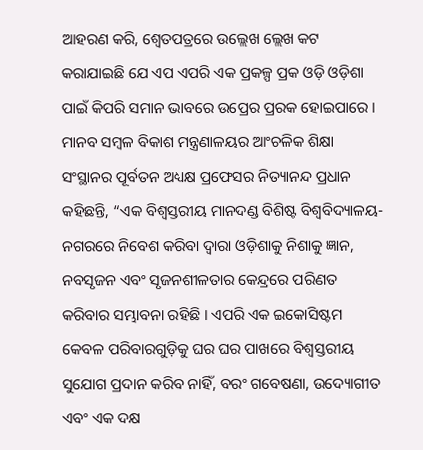ଆହରଣ କରି, ଶ୍ଵେତପତ୍ରରେ ଉଲ୍ଲେଖ ଲ୍ଲେଖ କଟ କରାଯାଇଛି ଯେ ଏପ ଏପରି ଏକ ପ୍ରକଳ୍ପ ପ୍ରକ ଓଡ଼ି ଓଡ଼ିଶା ପାଇଁ କିପରି ସମାନ ଭାବରେ ଉପ୍ରେର ପ୍ରରକ ହୋଇପାରେ ।
ମାନବ ସମ୍ବଳ ବିକାଶ ମନ୍ତ୍ରଣାଳୟର ଆଂଚଳିକ ଶିକ୍ଷା ସଂସ୍ଥାନର ପୂର୍ବତନ ଅଧ୍ୟକ୍ଷ ପ୍ରଫେସର ନିତ୍ୟାନନ୍ଦ ପ୍ରଧାନ କହିଛନ୍ତି, “ଏକ ବିଶ୍ଵସ୍ତରୀୟ ମାନଦଣ୍ଡ ବିଶିଷ୍ଟ ବିଶ୍ଵବିଦ୍ୟାଳୟ-ନଗରରେ ନିବେଶ କରିବା ଦ୍ଵାରା ଓଡ଼ିଶାକୁ ନିଶାକୁ ଜ୍ଞାନ, ନବସୃଜନ ଏବଂ ସୃଜନଶୀଳତାର କେନ୍ଦ୍ରରେ ପରିଣତ କରିବାର ସମ୍ଭାବନା ରହିଛି । ଏପରି ଏକ ଇକୋସିଷ୍ଟମ କେବଳ ପରିବାରଗୁଡ଼ିକୁ ଘର ଘର ପାଖରେ ବିଶ୍ଵସ୍ତରୀୟ ସୁଯୋଗ ପ୍ରଦାନ କରିବ ନାହିଁ, ବରଂ ଗବେଷଣା, ଉଦ୍ୟୋଗୀତ ଏବଂ ଏକ ଦକ୍ଷ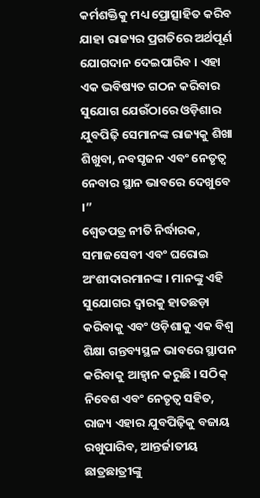କର୍ମଶକ୍ତିକୁ ମଧ୍ୟ ପ୍ରୋତ୍ସାହିତ କରିବ ଯାହା ରାଜ୍ୟର ପ୍ରଗତିରେ ଅର୍ଥପୂର୍ଣ ଯୋଗଦାନ ଦେଇପାରିବ । ଏହା ଏକ ଭବିଷ୍ୟତ ଗଠନ କରିବାର ସୁଯୋଗ ଯେଉଁଠାରେ ଓଡ଼ିଶାର ଯୁବପିଢ଼ି ସେମାନଙ୍କ ରାଜ୍ୟକୁ ଶିଖା ଶିଖୁବା, ନବସୃଜନ ଏବଂ ନେତୃତ୍ବ ନେବାର ସ୍ଥାନ ଭାବରେ ଦେଖୁବେ ।”
ଶ୍ଵେତପତ୍ର ନୀତି ନିର୍ଦ୍ଧାରକ, ସମାଜସେବୀ ଏବଂ ଘରୋଇ ଅଂଶୀଦାରମାନଙ୍କ । ମାନଙ୍କୁ ଏହି ସୁଯୋଗର ଦ୍ଵାରକୁ ହାତଛଡ଼ା କରିବାକୁ ଏବଂ ଓଡ଼ିଶାକୁ ଏକ ବିଶ୍ୱ ଶିକ୍ଷା ଗନ୍ତବ୍ୟସ୍ଥଳ ଭାବରେ ସ୍ଥାପନ କରିବାକୁ ଆହ୍ବାନ କରୁଛି । ସଠିକ୍ ନିବେଶ ଏବଂ ନେତୃତ୍ବ ସହିତ, ରାଜ୍ୟ ଏହାର ଯୁବପିଢ଼ିକୁ ବଜାୟ ରଖୁପାରିବ, ଆନ୍ତର୍ଜାତୀୟ ଛାତ୍ରଛାତ୍ରୀଙ୍କୁ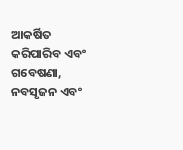ଆକର୍ଷିତ କରିପାରିବ ଏବଂ ଗବେଷଣା, ନବସୃଜନ ଏବଂ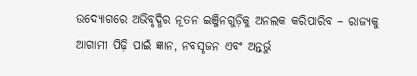ଉଦ୍ୟୋଗରେ ଅଭିବୃଦ୍ଧିର ନୂତନ ଇଞ୍ଜିନଗୁଡ଼ିକୁ ଅନଲକ କରିପାରିବ – ରାଜ୍ୟକୁ ଆଗାମୀ ପିଢ଼ି ପାଇଁ ଜ୍ଞାନ, ନବସୃଜନ ଏବଂ ଅନ୍ତର୍ଭୁ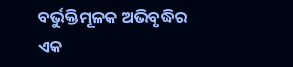ବର୍ଭୁକ୍ତିମୂଳକ ଅଭିବୃଦ୍ଧିର ଏକ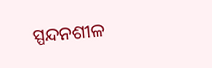ସ୍ପନ୍ଦନଶୀଳ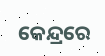କେନ୍ଦ୍ରରେ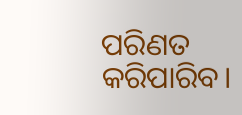ପରିଣତ କରିପାରିବ।